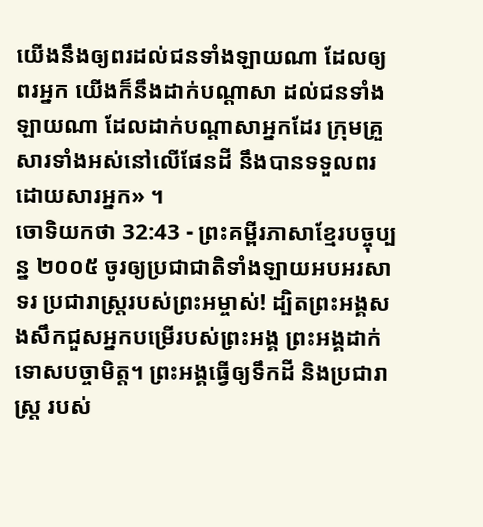យើងនឹងឲ្យពរដល់ជនទាំងឡាយណា ដែលឲ្យពរអ្នក យើងក៏នឹងដាក់បណ្ដាសា ដល់ជនទាំងឡាយណា ដែលដាក់បណ្ដាសាអ្នកដែរ ក្រុមគ្រួសារទាំងអស់នៅលើផែនដី នឹងបានទទួលពរដោយសារអ្នក» ។
ចោទិយកថា 32:43 - ព្រះគម្ពីរភាសាខ្មែរបច្ចុប្បន្ន ២០០៥ ចូរឲ្យប្រជាជាតិទាំងឡាយអបអរសាទរ ប្រជារាស្ត្ររបស់ព្រះអម្ចាស់! ដ្បិតព្រះអង្គសងសឹកជួសអ្នកបម្រើរបស់ព្រះអង្គ ព្រះអង្គដាក់ទោសបច្ចាមិត្ត។ ព្រះអង្គធ្វើឲ្យទឹកដី និងប្រជារាស្ត្រ របស់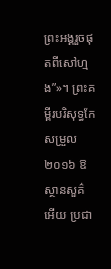ព្រះអង្គរួចផុតពីសៅហ្មង”»។ ព្រះគម្ពីរបរិសុទ្ធកែសម្រួល ២០១៦ ឱស្ថានសួគ៌អើយ ប្រជា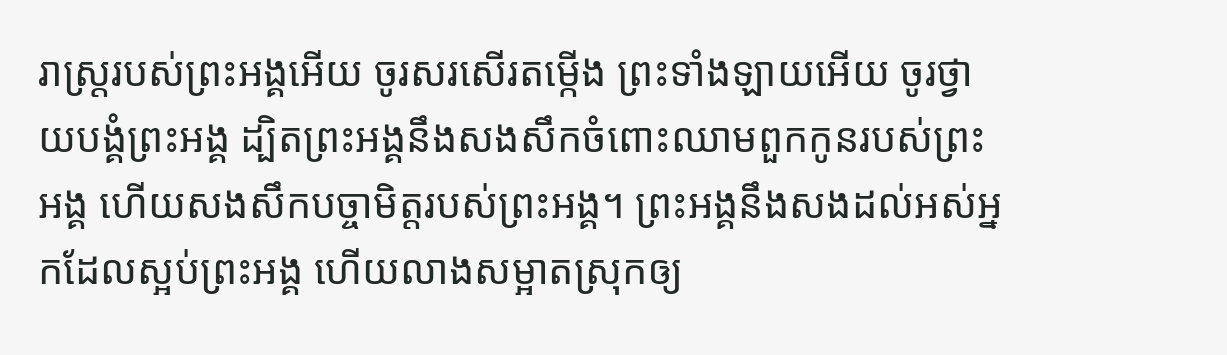រាស្ត្ររបស់ព្រះអង្គអើយ ចូរសរសើរតម្កើង ព្រះទាំងឡាយអើយ ចូរថ្វាយបង្គំព្រះអង្គ ដ្បិតព្រះអង្គនឹងសងសឹកចំពោះឈាមពួកកូនរបស់ព្រះអង្គ ហើយសងសឹកបច្ចាមិត្តរបស់ព្រះអង្គ។ ព្រះអង្គនឹងសងដល់អស់អ្នកដែលស្អប់ព្រះអង្គ ហើយលាងសម្អាតស្រុកឲ្យ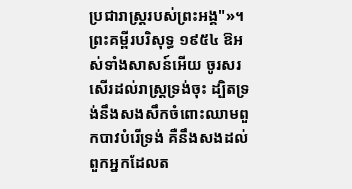ប្រជារាស្ត្ររបស់ព្រះអង្គ"»។ ព្រះគម្ពីរបរិសុទ្ធ ១៩៥៤ ឱអស់ទាំងសាសន៍អើយ ចូរសរសើរដល់រាស្ត្រទ្រង់ចុះ ដ្បិតទ្រង់នឹងសងសឹកចំពោះឈាមពួកបាវបំរើទ្រង់ គឺនឹងសងដល់ពួកអ្នកដែលត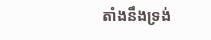តាំងនឹងទ្រង់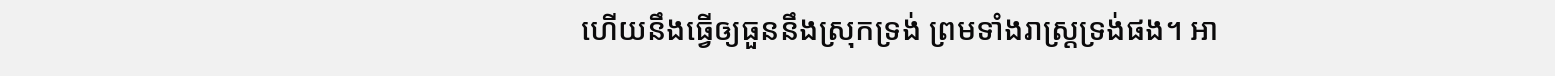ហើយនឹងធ្វើឲ្យធួននឹងស្រុកទ្រង់ ព្រមទាំងរាស្ត្រទ្រង់ផង។ អា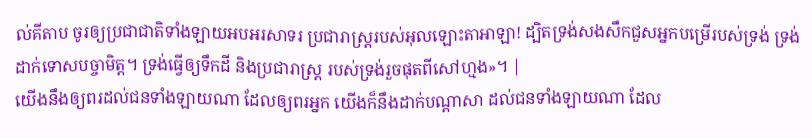ល់គីតាប ចូរឲ្យប្រជាជាតិទាំងឡាយអបអរសាទរ ប្រជារាស្ត្ររបស់អុលឡោះតាអាឡា! ដ្បិតទ្រង់សងសឹកជួសអ្នកបម្រើរបស់ទ្រង់ ទ្រង់ដាក់ទោសបច្ចាមិត្ត។ ទ្រង់ធ្វើឲ្យទឹកដី និងប្រជារាស្ត្រ របស់ទ្រង់រួចផុតពីសៅហ្មង»។ |
យើងនឹងឲ្យពរដល់ជនទាំងឡាយណា ដែលឲ្យពរអ្នក យើងក៏នឹងដាក់បណ្ដាសា ដល់ជនទាំងឡាយណា ដែល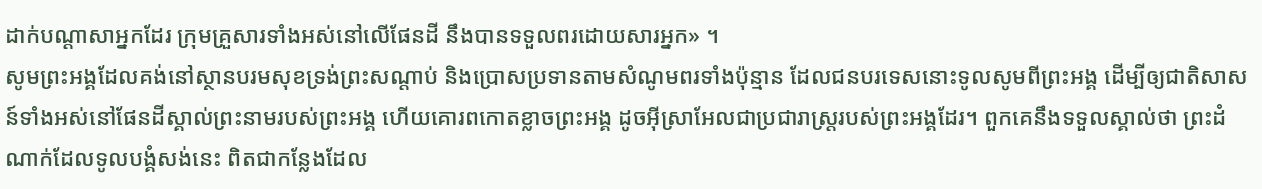ដាក់បណ្ដាសាអ្នកដែរ ក្រុមគ្រួសារទាំងអស់នៅលើផែនដី នឹងបានទទួលពរដោយសារអ្នក» ។
សូមព្រះអង្គដែលគង់នៅស្ថានបរមសុខទ្រង់ព្រះសណ្ដាប់ និងប្រោសប្រទានតាមសំណូមពរទាំងប៉ុន្មាន ដែលជនបរទេសនោះទូលសូមពីព្រះអង្គ ដើម្បីឲ្យជាតិសាសន៍ទាំងអស់នៅផែនដីស្គាល់ព្រះនាមរបស់ព្រះអង្គ ហើយគោរពកោតខ្លាចព្រះអង្គ ដូចអ៊ីស្រាអែលជាប្រជារាស្ត្ររបស់ព្រះអង្គដែរ។ ពួកគេនឹងទទួលស្គាល់ថា ព្រះដំណាក់ដែលទូលបង្គំសង់នេះ ពិតជាកន្លែងដែល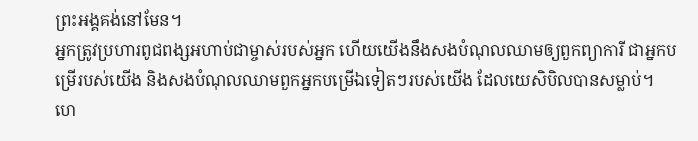ព្រះអង្គគង់នៅមែន។
អ្នកត្រូវប្រហារពូជពង្សអហាប់ជាម្ចាស់របស់អ្នក ហើយយើងនឹងសងបំណុលឈាមឲ្យពួកព្យាការី ជាអ្នកបម្រើរបស់យើង និងសងបំណុលឈាមពួកអ្នកបម្រើឯទៀតៗរបស់យើង ដែលយេសិបិលបានសម្លាប់។
ហេ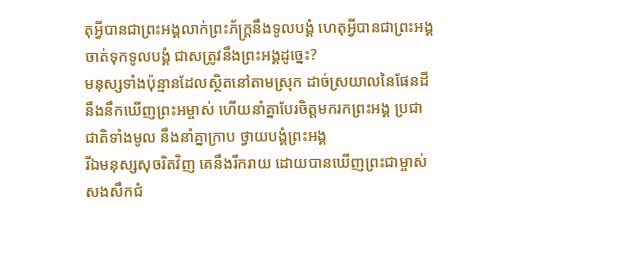តុអ្វីបានជាព្រះអង្គលាក់ព្រះភ័ក្ត្រនឹងទូលបង្គំ ហេតុអ្វីបានជាព្រះអង្គចាត់ទុកទូលបង្គំ ជាសត្រូវនឹងព្រះអង្គដូច្នេះ?
មនុស្សទាំងប៉ុន្មានដែលស្ថិតនៅតាមស្រុក ដាច់ស្រយាលនៃផែនដី នឹងនឹកឃើញព្រះអម្ចាស់ ហើយនាំគ្នាបែរចិត្តមករកព្រះអង្គ ប្រជាជាតិទាំងមូល នឹងនាំគ្នាក្រាប ថ្វាយបង្គំព្រះអង្គ
រីឯមនុស្សសុចរិតវិញ គេនឹងរីករាយ ដោយបានឃើញព្រះជាម្ចាស់ សងសឹកជំ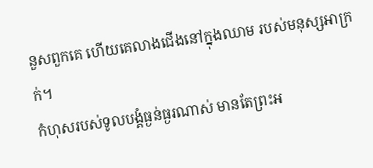នួសពួកគេ ហើយគេលាងជើងនៅក្នុងឈាម របស់មនុស្សអាក្រក់។
កំហុសរបស់ទូលបង្គំធ្ងន់ធ្ងរណាស់ មានតែព្រះអ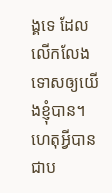ង្គទេ ដែលលើកលែងទោសឲ្យយើងខ្ញុំបាន។
ហេតុអ្វីបានជាប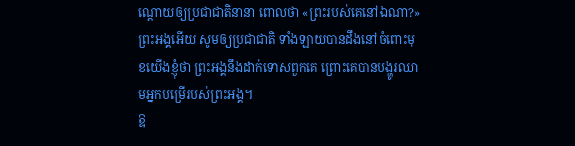ណ្ដោយឲ្យប្រជាជាតិនានា ពោលថា «ព្រះរបស់គេនៅឯណា?» ព្រះអង្គអើយ សូមឲ្យប្រជាជាតិ ទាំងឡាយបានដឹងនៅចំពោះមុខយើងខ្ញុំថា ព្រះអង្គនឹងដាក់ទោសពួកគេ ព្រោះគេបានបង្ហូរឈាមអ្នកបម្រើរបស់ព្រះអង្គ។
ឱ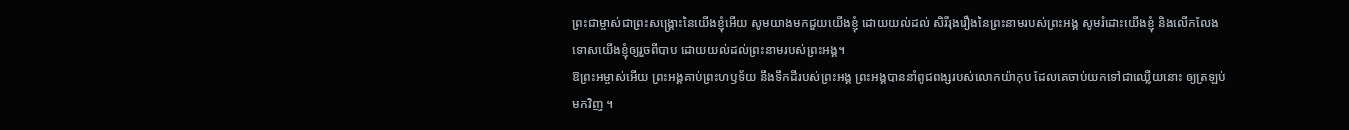ព្រះជាម្ចាស់ជាព្រះសង្គ្រោះនៃយើងខ្ញុំអើយ សូមយាងមកជួយយើងខ្ញុំ ដោយយល់ដល់ សិរីរុងរឿងនៃព្រះនាមរបស់ព្រះអង្គ សូមរំដោះយើងខ្ញុំ និងលើកលែងទោសយើងខ្ញុំឲ្យរួចពីបាប ដោយយល់ដល់ព្រះនាមរបស់ព្រះអង្គ។
ឱព្រះអម្ចាស់អើយ ព្រះអង្គគាប់ព្រះហឫទ័យ នឹងទឹកដីរបស់ព្រះអង្គ ព្រះអង្គបាននាំពូជពង្សរបស់លោកយ៉ាកុប ដែលគេចាប់យកទៅជាឈ្លើយនោះ ឲ្យត្រឡប់មកវិញ ។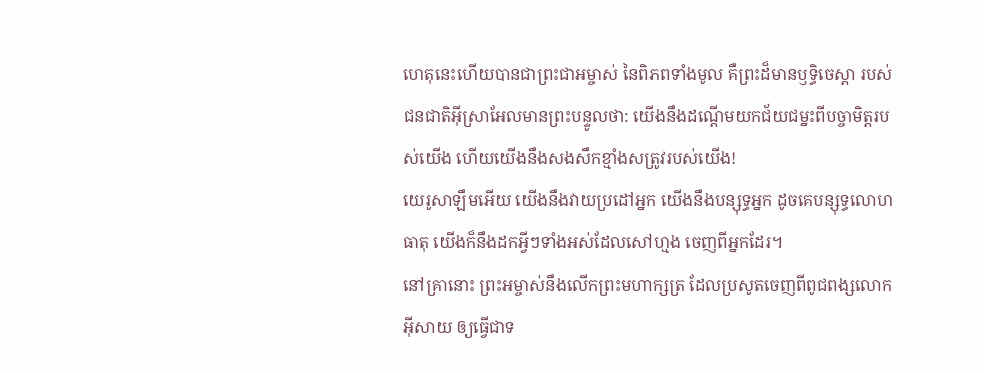ហេតុនេះហើយបានជាព្រះជាអម្ចាស់ នៃពិភពទាំងមូល គឺព្រះដ៏មានឫទ្ធិចេស្ដា របស់ជនជាតិអ៊ីស្រាអែលមានព្រះបន្ទូលថា: យើងនឹងដណ្ដើមយកជ័យជម្នះពីបច្ចាមិត្តរបស់យើង ហើយយើងនឹងសងសឹកខ្មាំងសត្រូវរបស់យើង!
យេរូសាឡឹមអើយ យើងនឹងវាយប្រដៅអ្នក យើងនឹងបន្សុទ្ធអ្នក ដូចគេបន្សុទ្ធលោហធាតុ យើងក៏នឹងដកអ្វីៗទាំងអស់ដែលសៅហ្មង ចេញពីអ្នកដែរ។
នៅគ្រានោះ ព្រះអម្ចាស់នឹងលើកព្រះមហាក្សត្រ ដែលប្រសូតចេញពីពូជពង្សលោកអ៊ីសាយ ឲ្យធ្វើជាទ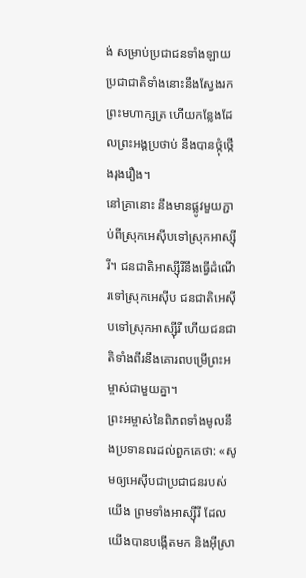ង់ សម្រាប់ប្រជាជនទាំងឡាយ ប្រជាជាតិទាំងនោះនឹងស្វែងរកព្រះមហាក្សត្រ ហើយកន្លែងដែលព្រះអង្គប្រថាប់ នឹងបានថ្កុំថ្កើងរុងរឿង។
នៅគ្រានោះ នឹងមានផ្លូវមួយភ្ជាប់ពីស្រុកអេស៊ីបទៅស្រុកអាស្ស៊ីរី។ ជនជាតិអាស្ស៊ីរីនឹងធ្វើដំណើរទៅស្រុកអេស៊ីប ជនជាតិអេស៊ីបទៅស្រុកអាស្ស៊ីរី ហើយជនជាតិទាំងពីរនឹងគោរពបម្រើព្រះអម្ចាស់ជាមួយគ្នា។
ព្រះអម្ចាស់នៃពិភពទាំងមូលនឹងប្រទានពរដល់ពួកគេថា: «សូមឲ្យអេស៊ីបជាប្រជាជនរបស់យើង ព្រមទាំងអាស្ស៊ីរី ដែលយើងបានបង្កើតមក និងអ៊ីស្រា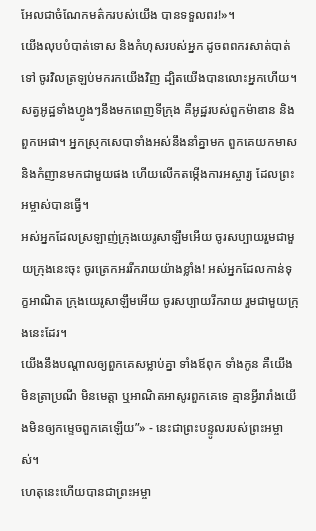អែលជាចំណែកមត៌ករបស់យើង បានទទួលពរ!»។
យើងលុបបំបាត់ទោស និងកំហុសរបស់អ្នក ដូចពពករសាត់បាត់ទៅ ចូរវិលត្រឡប់មករកយើងវិញ ដ្បិតយើងបានលោះអ្នកហើយ។
សត្វអូដ្ឋទាំងហ្វូងៗនឹងមកពេញទីក្រុង គឺអូដ្ឋរបស់ពួកម៉ាឌាន និងពួកអេផា។ អ្នកស្រុកសេបាទាំងអស់នឹងនាំគ្នាមក ពួកគេយកមាស និងកំញានមកជាមួយផង ហើយលើកតម្កើងការអស្ចារ្យ ដែលព្រះអម្ចាស់បានធ្វើ។
អស់អ្នកដែលស្រឡាញ់ក្រុងយេរូសាឡឹមអើយ ចូរសប្បាយរួមជាមួយក្រុងនេះចុះ ចូរត្រេកអររីករាយយ៉ាងខ្លាំង! អស់អ្នកដែលកាន់ទុក្ខអាណិត ក្រុងយេរូសាឡឹមអើយ ចូរសប្បាយរីករាយ រួមជាមួយក្រុងនេះដែរ។
យើងនឹងបណ្ដាលឲ្យពួកគេសម្លាប់គ្នា ទាំងឪពុក ទាំងកូន គឺយើងមិនត្រាប្រណី មិនមេត្តា ឬអាណិតអាសូរពួកគេទេ គ្មានអ្វីរារាំងយើងមិនឲ្យកម្ទេចពួកគេឡើយ”» - នេះជាព្រះបន្ទូលរបស់ព្រះអម្ចាស់។
ហេតុនេះហើយបានជាព្រះអម្ចា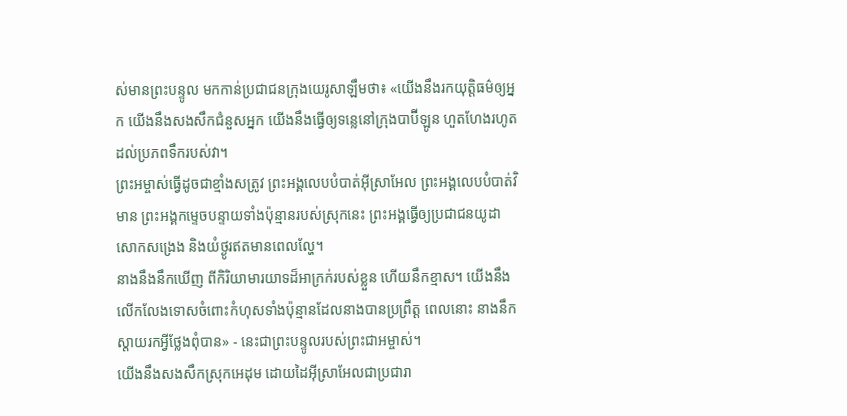ស់មានព្រះបន្ទូល មកកាន់ប្រជាជនក្រុងយេរូសាឡឹមថា៖ «យើងនឹងរកយុត្តិធម៌ឲ្យអ្នក យើងនឹងសងសឹកជំនួសអ្នក យើងនឹងធ្វើឲ្យទន្លេនៅក្រុងបាប៊ីឡូន ហួតហែងរហូតដល់ប្រភពទឹករបស់វា។
ព្រះអម្ចាស់ធ្វើដូចជាខ្មាំងសត្រូវ ព្រះអង្គលេបបំបាត់អ៊ីស្រាអែល ព្រះអង្គលេបបំបាត់វិមាន ព្រះអង្គកម្ទេចបន្ទាយទាំងប៉ុន្មានរបស់ស្រុកនេះ ព្រះអង្គធ្វើឲ្យប្រជាជនយូដាសោកសង្រេង និងយំថ្ងូរឥតមានពេលល្ហែ។
នាងនឹងនឹកឃើញ ពីកិរិយាមារយាទដ៏អាក្រក់របស់ខ្លួន ហើយនឹកខ្មាស។ យើងនឹងលើកលែងទោសចំពោះកំហុសទាំងប៉ុន្មានដែលនាងបានប្រព្រឹត្ត ពេលនោះ នាងនឹកស្ដាយរកអ្វីថ្លែងពុំបាន» - នេះជាព្រះបន្ទូលរបស់ព្រះជាអម្ចាស់។
យើងនឹងសងសឹកស្រុកអេដុម ដោយដៃអ៊ីស្រាអែលជាប្រជារា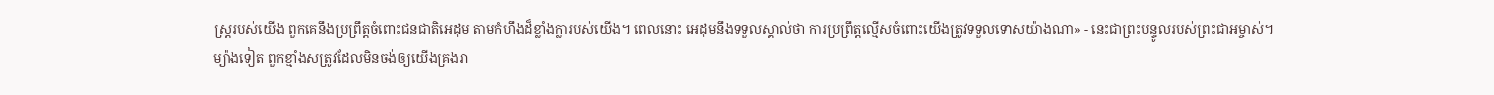ស្ត្ររបស់យើង ពួកគេនឹងប្រព្រឹត្តចំពោះជនជាតិអេដុម តាមកំហឹងដ៏ខ្លាំងក្លារបស់យើង។ ពេលនោះ អេដុមនឹងទទួលស្គាល់ថា ការប្រព្រឹត្តល្មើសចំពោះយើងត្រូវទទួលទោសយ៉ាងណា» - នេះជាព្រះបន្ទូលរបស់ព្រះជាអម្ចាស់។
ម្យ៉ាងទៀត ពួកខ្មាំងសត្រូវដែលមិនចង់ឲ្យយើងគ្រងរា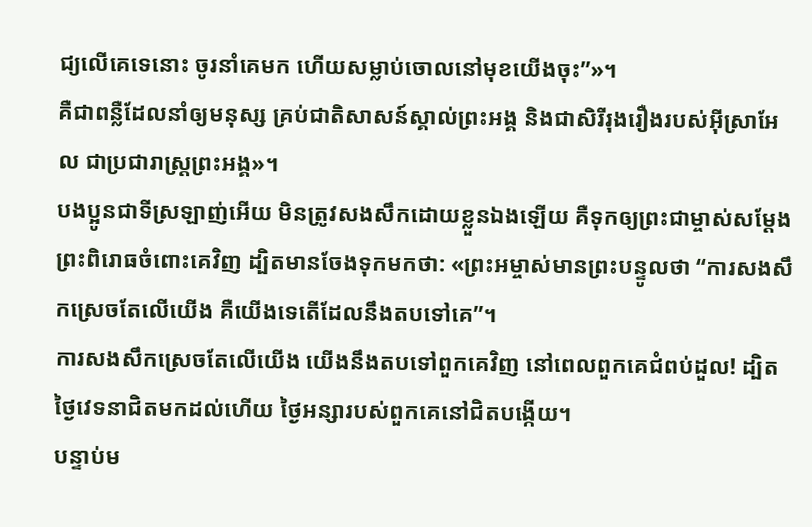ជ្យលើគេទេនោះ ចូរនាំគេមក ហើយសម្លាប់ចោលនៅមុខយើងចុះ”»។
គឺជាពន្លឺដែលនាំឲ្យមនុស្ស គ្រប់ជាតិសាសន៍ស្គាល់ព្រះអង្គ និងជាសិរីរុងរឿងរបស់អ៊ីស្រាអែល ជាប្រជារាស្ត្រព្រះអង្គ»។
បងប្អូនជាទីស្រឡាញ់អើយ មិនត្រូវសងសឹកដោយខ្លួនឯងឡើយ គឺទុកឲ្យព្រះជាម្ចាស់សម្តែងព្រះពិរោធចំពោះគេវិញ ដ្បិតមានចែងទុកមកថា: «ព្រះអម្ចាស់មានព្រះបន្ទូលថា “ការសងសឹកស្រេចតែលើយើង គឺយើងទេតើដែលនឹងតបទៅគេ”។
ការសងសឹកស្រេចតែលើយើង យើងនឹងតបទៅពួកគេវិញ នៅពេលពួកគេជំពប់ដួល! ដ្បិតថ្ងៃវេទនាជិតមកដល់ហើយ ថ្ងៃអន្សារបស់ពួកគេនៅជិតបង្កើយ។
បន្ទាប់ម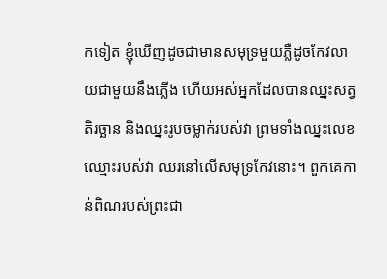កទៀត ខ្ញុំឃើញដូចជាមានសមុទ្រមួយភ្លឺដូចកែវលាយជាមួយនឹងភ្លើង ហើយអស់អ្នកដែលបានឈ្នះសត្វតិរច្ឆាន និងឈ្នះរូបចម្លាក់របស់វា ព្រមទាំងឈ្នះលេខឈ្មោះរបស់វា ឈរនៅលើសមុទ្រកែវនោះ។ ពួកគេកាន់ពិណរបស់ព្រះជា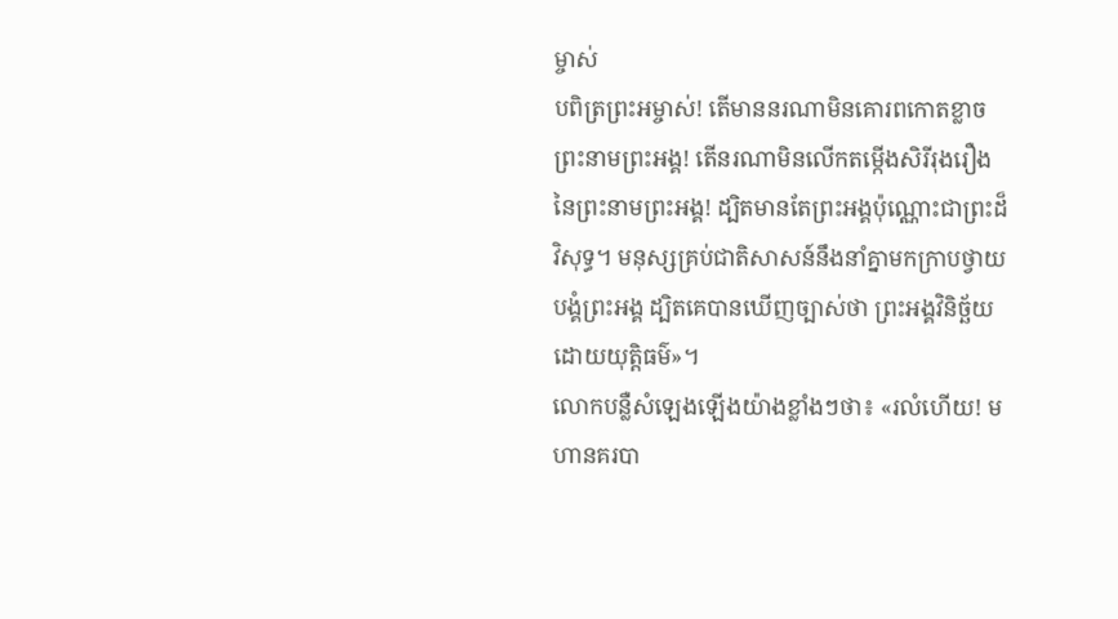ម្ចាស់
បពិត្រព្រះអម្ចាស់! តើមាននរណាមិនគោរពកោតខ្លាចព្រះនាមព្រះអង្គ! តើនរណាមិនលើកតម្កើងសិរីរុងរឿងនៃព្រះនាមព្រះអង្គ! ដ្បិតមានតែព្រះអង្គប៉ុណ្ណោះជាព្រះដ៏វិសុទ្ធ។ មនុស្សគ្រប់ជាតិសាសន៍នឹងនាំគ្នាមកក្រាបថ្វាយបង្គំព្រះអង្គ ដ្បិតគេបានឃើញច្បាស់ថា ព្រះអង្គវិនិច្ឆ័យដោយយុត្តិធម៌»។
លោកបន្លឺសំឡេងឡើងយ៉ាងខ្លាំងៗថា៖ «រលំហើយ! មហានគរបា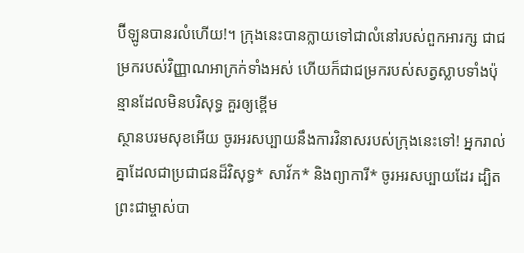ប៊ីឡូនបានរលំហើយ!។ ក្រុងនេះបានក្លាយទៅជាលំនៅរបស់ពួកអារក្ស ជាជម្រករបស់វិញ្ញាណអាក្រក់ទាំងអស់ ហើយក៏ជាជម្រករបស់សត្វស្លាបទាំងប៉ុន្មានដែលមិនបរិសុទ្ធ គួរឲ្យខ្ពើម
ស្ថានបរមសុខអើយ ចូរអរសប្បាយនឹងការវិនាសរបស់ក្រុងនេះទៅ! អ្នករាល់គ្នាដែលជាប្រជាជនដ៏វិសុទ្ធ* សាវ័ក* និងព្យាការី* ចូរអរសប្បាយដែរ ដ្បិតព្រះជាម្ចាស់បា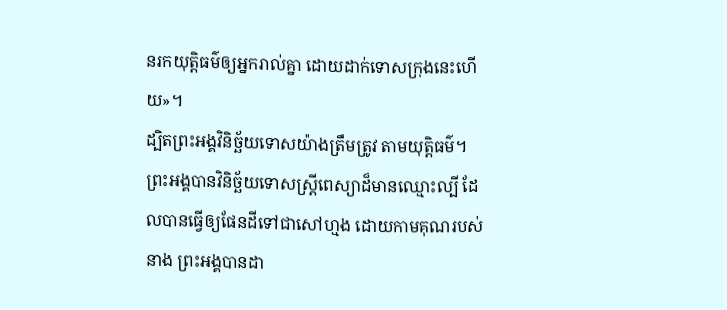នរកយុត្តិធម៌ឲ្យអ្នករាល់គ្នា ដោយដាក់ទោសក្រុងនេះហើយ»។
ដ្បិតព្រះអង្គវិនិច្ឆ័យទោសយ៉ាងត្រឹមត្រូវ តាមយុត្តិធម៌។ ព្រះអង្គបានវិនិច្ឆ័យទោសស្ត្រីពេស្យាដ៏មានឈ្មោះល្បី ដែលបានធ្វើឲ្យផែនដីទៅជាសៅហ្មង ដោយកាមគុណរបស់នាង ព្រះអង្គបានដា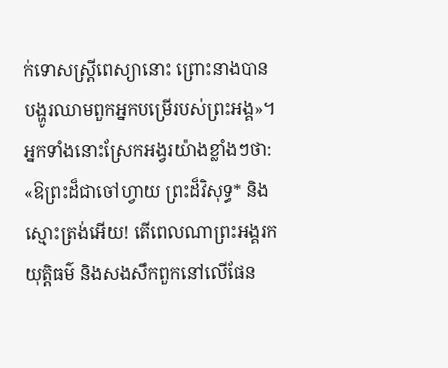ក់ទោសស្ត្រីពេស្យានោះ ព្រោះនាងបានបង្ហូរឈាមពួកអ្នកបម្រើរបស់ព្រះអង្គ»។
អ្នកទាំងនោះស្រែកអង្វរយ៉ាងខ្លាំងៗថា: «ឱព្រះដ៏ជាចៅហ្វាយ ព្រះដ៏វិសុទ្ធ* និងស្មោះត្រង់អើយ! តើពេលណាព្រះអង្គរកយុត្តិធម៌ និងសងសឹកពួកនៅលើផែន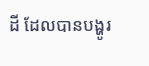ដី ដែលបានបង្ហូរ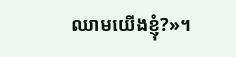ឈាមយើងខ្ញុំ?»។